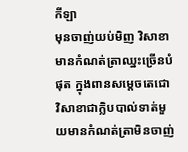កីឡា
មុនចាញ់យប់មិញ វិសាខាមានកំណត់ត្រាឈ្នះច្រើនបំផុត ក្នុងពានសម្តេចតេជោ
វិសាខាជាក្លិបបាល់ទាត់មួយមានកំណត់ត្រាមិនចាញ់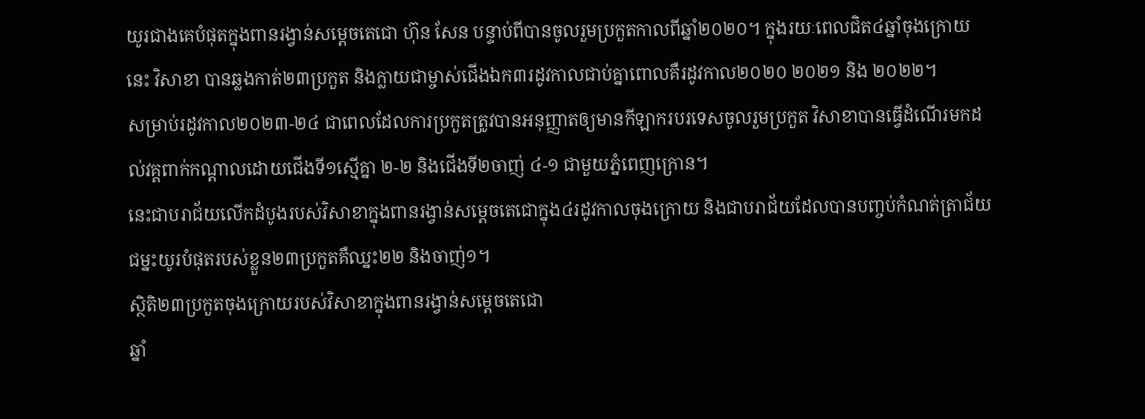យូរជាងគេបំផុតក្នុងពានរង្វាន់សម្តេចតេជោ ហ៊ុន សែន បន្ទាប់ពីបានចូលរួមប្រកួតកាលពីឆ្នាំ២០២០។ ក្នុងរយៈពេលជិត៤ឆ្នាំចុងក្រោយនេះ វិសាខា បានឆ្លងកាត់២៣ប្រកួត និងក្លាយជាម្ចាស់ជើងឯក៣រដូវកាលជាប់គ្នាពោលគឺរដូវកាល២០២០ ២០២១ និង ២០២២។
សម្រាប់រដូវកាល២០២៣-២៤ ជាពេលដែលការប្រកួតត្រូវបានអនុញ្ញាតឲ្យមានកីឡាករបរទេសចូលរួមប្រកួត វិសាខាបានធ្វើដំណើរមកដល់វគ្គពាក់កណ្តាលដោយជើងទី១ស្មើគ្នា ២-២ និងជើងទី២ចាញ់ ៤-១ ជាមួយភ្នំពេញក្រោន។
នេះជាបរាជ័យលើកដំបូងរបស់វិសាខាក្នុងពានរង្វាន់សម្តេចតេជោក្នុង៤រដូវកាលចុងក្រោយ និងជាបរាជ័យដែលបានបញ្ចប់កំណត់ត្រាជ័យជម្នះយូរបំផុតរបស់ខ្លួន២៣ប្រកួតគឺឈ្នះ២២ និងចាញ់១។
ស្ថិតិ២៣ប្រកួតចុងក្រោយរបស់វិសាខាក្នុងពានរង្វាន់សម្តេចតេជោ
ឆ្នាំ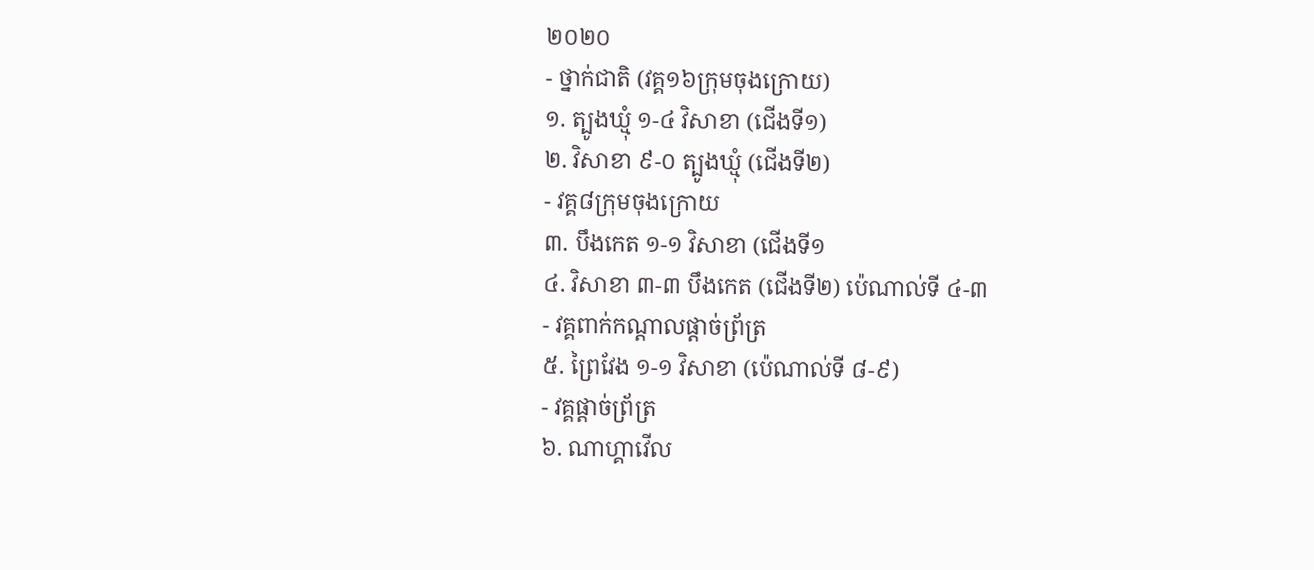២០២០
- ថ្នាក់ជាតិ (វគ្គ១៦ក្រុមចុងក្រោយ)
១. ត្បូងឃ្មុំ ១-៤ វិសាខា (ជើងទី១)
២. វិសាខា ៩-០ ត្បូងឃ្មុំ (ជើងទី២)
- វគ្គ៨ក្រុមចុងក្រោយ
៣. បឹងកេត ១-១ វិសាខា (ជើងទី១
៤. វិសាខា ៣-៣ បឹងកេត (ជើងទី២) ប៉េណាល់ទី ៤-៣
- វគ្គពាក់កណ្តាលផ្តាច់ព្រ័ត្រ
៥. ព្រៃវែង ១-១ វិសាខា (ប៉េណាល់ទី ៨-៩)
- វគ្គផ្តាច់ព្រ័ត្រ
៦. ណាហ្គាវើល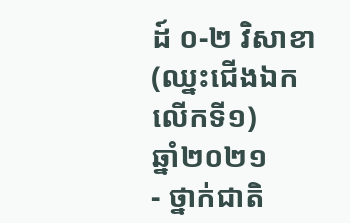ដ៍ ០-២ វិសាខា (ឈ្នះជើងឯកលើកទី១)
ឆ្នាំ២០២១
- ថ្នាក់ជាតិ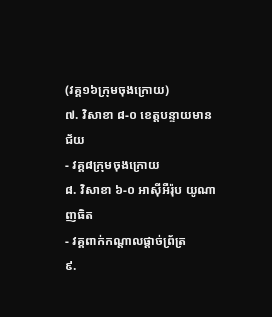(វគ្គ១៦ក្រុមចុងក្រោយ)
៧. វិសាខា ៨-០ ខេត្តបន្ទាយមានជ័យ
- វគ្គ៨ក្រុមចុងក្រោយ
៨. វិសាខា ៦-០ អាស៊ីអឺរ៉ុប យូណាញធិត
- វគ្គពាក់កណ្តាលផ្តាច់ព្រ័ត្រ
៩.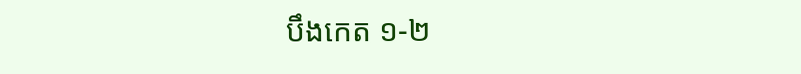បឹងកេត ១-២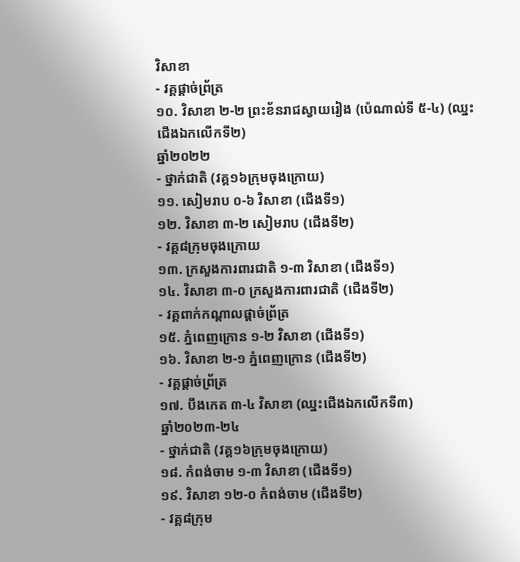វិសាខា
- វគ្គផ្តាច់ព្រ័ត្រ
១០. វិសាខា ២-២ ព្រះខ័នរាជស្វាយរៀង (ប៉េណាល់ទី ៥-៤) (ឈ្នះជើងឯកលើកទី២)
ឆ្នាំ២០២២
- ថ្នាក់ជាតិ (វគ្គ១៦ក្រុមចុងក្រោយ)
១១. សៀមរាប ០-៦ វិសាខា (ជើងទី១)
១២. វិសាខា ៣-២ សៀមរាប (ជើងទី២)
- វគ្គ៨ក្រុមចុងក្រោយ
១៣. ក្រសួងការពារជាតិ ១-៣ វិសាខា (ជើងទី១)
១៤. វិសាខា ៣-០ ក្រសួងការពារជាតិ (ជើងទី២)
- វគ្គពាក់កណ្តាលផ្តាច់ព្រ័ត្រ
១៥. ភ្នំពេញក្រោន ១-២ វិសាខា (ជើងទី១)
១៦. វិសាខា ២-១ ភ្នំពេញក្រោន (ជើងទី២)
- វគ្គផ្តាច់ព្រ័ត្រ
១៧. បឹងកេត ៣-៤ វិសាខា (ឈ្នះជើងឯកលើកទី៣)
ឆ្នាំ២០២៣-២៤
- ថ្នាក់ជាតិ (វគ្គ១៦ក្រុមចុងក្រោយ)
១៨. កំពង់ចាម ១-៣ វិសាខា (ជើងទី១)
១៩. វិសាខា ១២-០ កំពង់ចាម (ជើងទី២)
- វគ្គ៨ក្រុម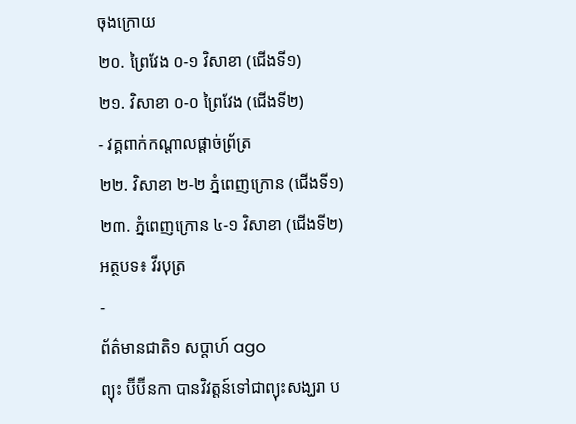ចុងក្រោយ
២០. ព្រៃវែង ០-១ វិសាខា (ជើងទី១)
២១. វិសាខា ០-០ ព្រៃវែង (ជើងទី២)
- វគ្គពាក់កណ្តាលផ្តាច់ព្រ័ត្រ
២២. វិសាខា ២-២ ភ្នំពេញក្រោន (ជើងទី១)
២៣. ភ្នំពេញក្រោន ៤-១ វិសាខា (ជើងទី២)
អត្ថបទ៖ វីរបុត្រ
-
ព័ត៌មានជាតិ១ សប្តាហ៍ ago
ព្យុះ ប៊ីប៊ីនកា បានវិវត្តន៍ទៅជាព្យុះសង្ឃរា ប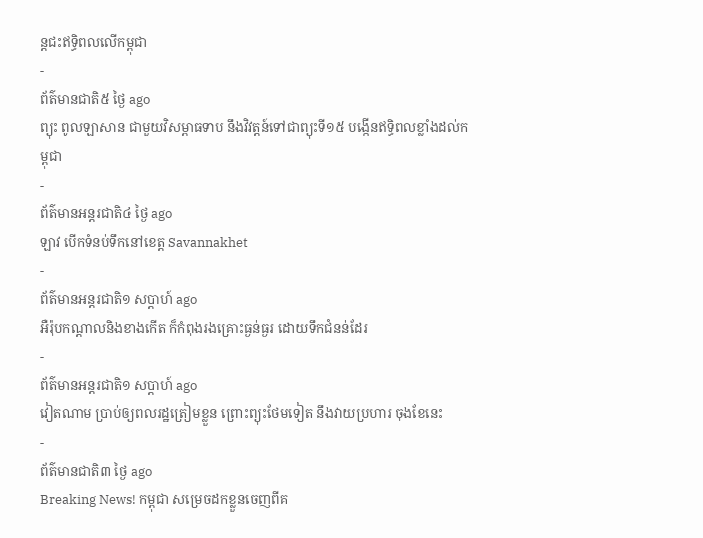ន្តជះឥទ្ធិពលលើកម្ពុជា
-
ព័ត៌មានជាតិ៥ ថ្ងៃ ago
ព្យុះ ពូលឡាសាន ជាមួយវិសម្ពាធទាប នឹងវិវត្តន៍ទៅជាព្យុះទី១៥ បង្កើនឥទ្ធិពលខ្លាំងដល់កម្ពុជា
-
ព័ត៌មានអន្ដរជាតិ៤ ថ្ងៃ ago
ឡាវ បើកទំនប់ទឹកនៅខេត្ត Savannakhet
-
ព័ត៌មានអន្ដរជាតិ១ សប្តាហ៍ ago
អឺរ៉ុបកណ្តាលនិងខាងកើត ក៏កំពុងរងគ្រោះធ្ងន់ធ្ងរ ដោយទឹកជំនន់ដែរ
-
ព័ត៌មានអន្ដរជាតិ១ សប្តាហ៍ ago
វៀតណាម ប្រាប់ឲ្យពលរដ្ឋត្រៀមខ្លួន ព្រោះព្យុះថែមទៀត នឹងវាយប្រហារ ចុងខែនេះ
-
ព័ត៌មានជាតិ៣ ថ្ងៃ ago
Breaking News! កម្ពុជា សម្រេចដកខ្លួនចេញពីគ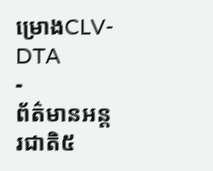ម្រោងCLV-DTA
-
ព័ត៌មានអន្ដរជាតិ៥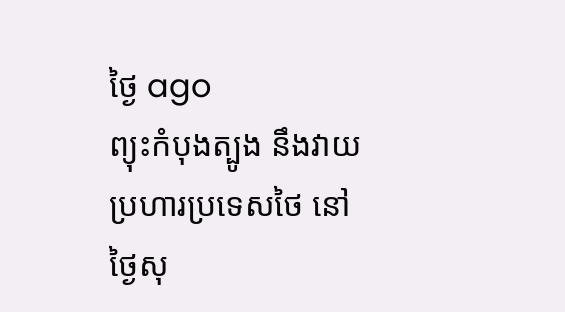ថ្ងៃ ago
ព្យុះកំបុងត្បូង នឹងវាយប្រហារប្រទេសថៃ នៅថ្ងៃសុ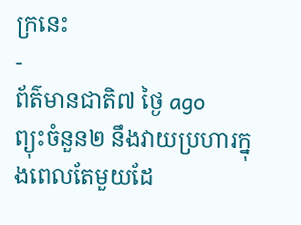ក្រនេះ
-
ព័ត៌មានជាតិ៧ ថ្ងៃ ago
ព្យុះចំនួន២ នឹងវាយប្រហារក្នុងពេលតែមួយដែ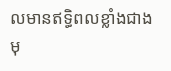លមានឥទ្ធិពលខ្លាំងជាងមុ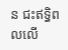ន ជះឥទ្ធិពលលើ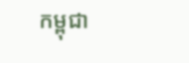កម្ពុជា